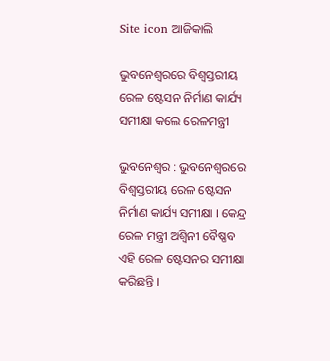Site icon ଆଜିକାଲି

ଭୁବନେଶ୍ୱରରେ ବିଶ୍ୱସ୍ତରୀୟ ରେଳ ଷ୍ଟେସନ ନିର୍ମାଣ କାର୍ଯ୍ୟ ସମୀକ୍ଷା କଲେ ରେଳମନ୍ତ୍ରୀ

ଭୁବନେଶ୍ୱର : ଭୁବନେଶ୍ୱରରେ ବିଶ୍ୱସ୍ତରୀୟ ରେଳ ଷ୍ଟେସନ ନିର୍ମାଣ କାର୍ଯ୍ୟ ସମୀକ୍ଷା । କେନ୍ଦ୍ର ରେଳ ମନ୍ତ୍ରୀ ଅଶ୍ଵିନୀ ବୈଷ୍ଣବ ଏହି ରେଳ ଷ୍ଟେସନର ସମୀକ୍ଷା କରିଛନ୍ତି ।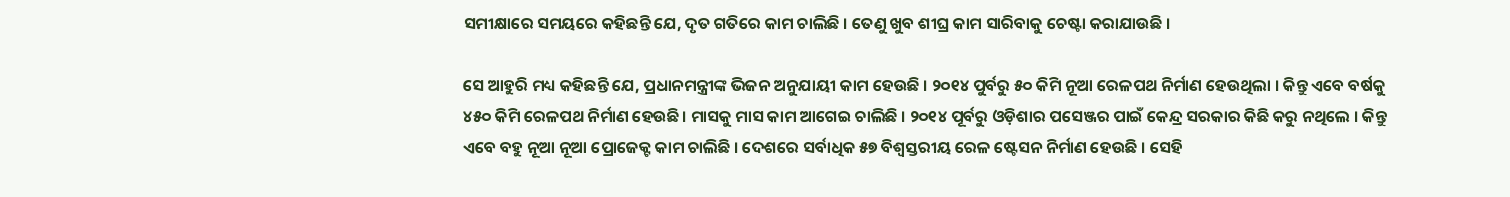ସମୀକ୍ଷାରେ ସମୟରେ କହିଛନ୍ତି ଯେ, ଦୃତ ଗତିରେ କାମ ଚାଲିଛି । ତେଣୁ ଖୁବ ଶୀଘ୍ର କାମ ସାରିବାକୁ ଚେଷ୍ଟା କରାଯାଉଛି ।

ସେ ଆହୁରି ମଧ୍ୟ କହିଛନ୍ତି ଯେ, ପ୍ରଧାନମନ୍ତ୍ରୀଙ୍କ ଭିଜନ ଅନୁଯାୟୀ କାମ ହେଉଛି । ୨୦୧୪ ପୁର୍ବରୁ ୫୦ କିମି ନୂଆ ରେଳପଥ ନିର୍ମାଣ ହେଉଥିଲା । କିନ୍ତୁ ଏବେ ବର୍ଷକୁ ୪୫୦ କିମି ରେଳପଥ ନିର୍ମାଣ ହେଉଛି। ମାସକୁ ମାସ କାମ ଆଗେଇ ଚାଲିଛି । ୨୦୧୪ ପୂର୍ବରୁ ଓଡ଼ିଶାର ପସେଞ୍ଜର ପାଇଁ କେନ୍ଦ୍ର ସରକାର କିଛି କରୁ ନଥିଲେ । କିନ୍ତୁ ଏବେ ବହୁ ନୂଆ ନୂଆ ପ୍ରୋଜେକ୍ଟ କାମ ଚାଲିଛି । ଦେଶରେ ସର୍ବାଧିକ ୫୭ ବିଶ୍ବସ୍ତରୀୟ ରେଳ ଷ୍ଟେସନ ନିର୍ମାଣ ହେଉଛି । ସେହି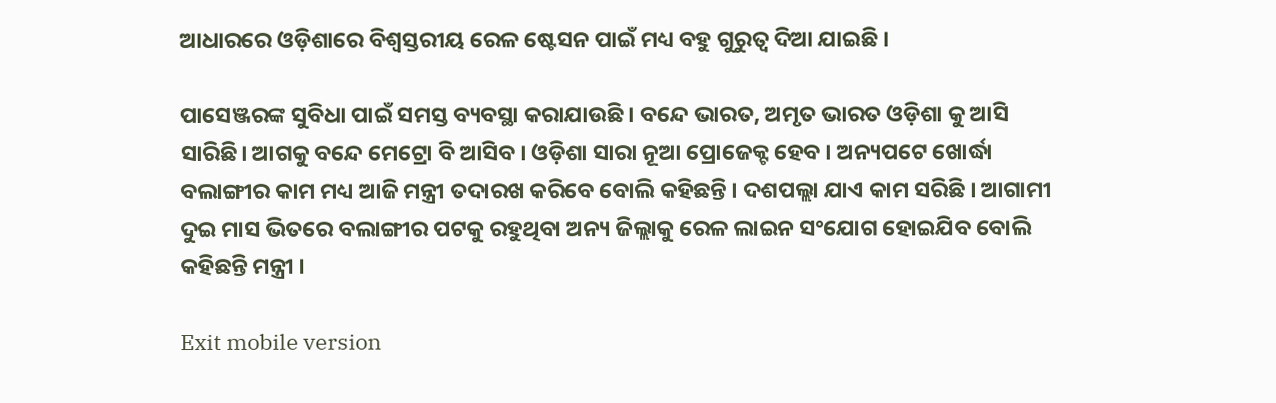ଆଧାରରେ ଓଡ଼ିଶାରେ ବିଶ୍ବସ୍ତରୀୟ ରେଳ ଷ୍ଟେସନ ପାଇଁ ମଧ୍ୟ ବହୁ ଗୁରୁତ୍ଵ ଦିଆ ଯାଇଛି ।

ପାସେଞ୍ଜରଙ୍କ ସୁବିଧା ପାଇଁ ସମସ୍ତ ବ୍ୟବସ୍ଥା କରାଯାଉଛି । ବନ୍ଦେ ଭାରତ, ଅମୃତ ଭାରତ ଓଡ଼ିଶା କୁ ଆସି ସାରିଛି। ଆଗକୁ ବନ୍ଦେ ମେଟ୍ରୋ ବି ଆସିବ । ଓଡ଼ିଶା ସାରା ନୂଆ ପ୍ରୋଜେକ୍ଟ ହେବ । ଅନ୍ୟପଟେ ଖୋର୍ଦ୍ଧା ବଲାଙ୍ଗୀର କାମ ମଧ୍ୟ ଆଜି ମନ୍ତ୍ରୀ ତଦାରଖ କରିବେ ବୋଲି କହିଛନ୍ତି । ଦଶପଲ୍ଲା ଯାଏ କାମ ସରିଛି । ଆଗାମୀ ଦୁଇ ମାସ ଭିତରେ ବଲାଙ୍ଗୀର ପଟକୁ ରହୁଥିବା ଅନ୍ୟ ଜିଲ୍ଲାକୁ ରେଳ ଲାଇନ ସଂଯୋଗ ହୋଇଯିବ ବୋଲି କହିଛନ୍ତି ମନ୍ତ୍ରୀ ।

Exit mobile version